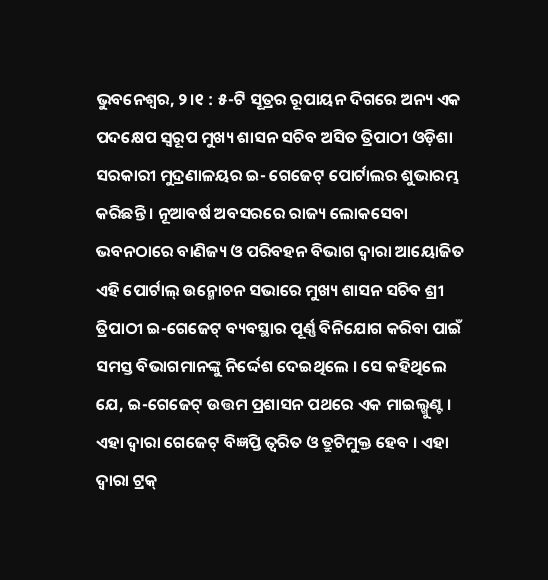ଭୁବନେଶ୍ୱର, ୨।୧ : ୫-ଟି ସୂତ୍ରର ରୂପାୟନ ଦିଗରେ ଅନ୍ୟ ଏକ ପଦକ୍ଷେପ ସ୍ୱରୂପ ମୁଖ୍ୟ ଶାସନ ସଚିବ ଅସିତ ତ୍ରିପାଠୀ ଓଡ଼ିଶା ସରକାରୀ ମୁଦ୍ରଣାଳୟର ଇ- ଗେଜେଟ୍ ପୋର୍ଟାଲର ଶୁଭାରମ୍ଭ କରିଛନ୍ତି । ନୂଆବର୍ଷ ଅବସରରେ ରାଜ୍ୟ ଲୋକସେବା ଭବନଠାରେ ବାଣିଜ୍ୟ ଓ ପରିବହନ ବିଭାଗ ଦ୍ୱାରା ଆୟୋଜିତ ଏହି ପୋର୍ଟାଲ୍ ଉନ୍ମୋଚନ ସଭାରେ ମୁଖ୍ୟ ଶାସନ ସଚିବ ଶ୍ରୀ ତ୍ରିପାଠୀ ଇ-ଗେଜେଟ୍ ବ୍ୟବସ୍ଥାର ପୂର୍ଣ୍ଣ ବିନିଯୋଗ କରିବା ପାଇଁ ସମସ୍ତ ବିଭାଗମାନଙ୍କୁ ନିର୍ଦ୍ଦେଶ ଦେଇଥିଲେ । ସେ କହିଥିଲେ ଯେ, ଇ-ଗେଜେଟ୍ ଉତ୍ତମ ପ୍ରଶାସନ ପଥରେ ଏକ ମାଇଲ୍ଖୁଣ୍ଟ । ଏହା ଦ୍ୱାରା ଗେଜେଟ୍ ବିଜ୍ଞପ୍ତି ତ୍ୱରିତ ଓ ତ୍ରୁଟିମୁକ୍ତ ହେବ । ଏହା ଦ୍ୱାରା ଟ୍ରକ୍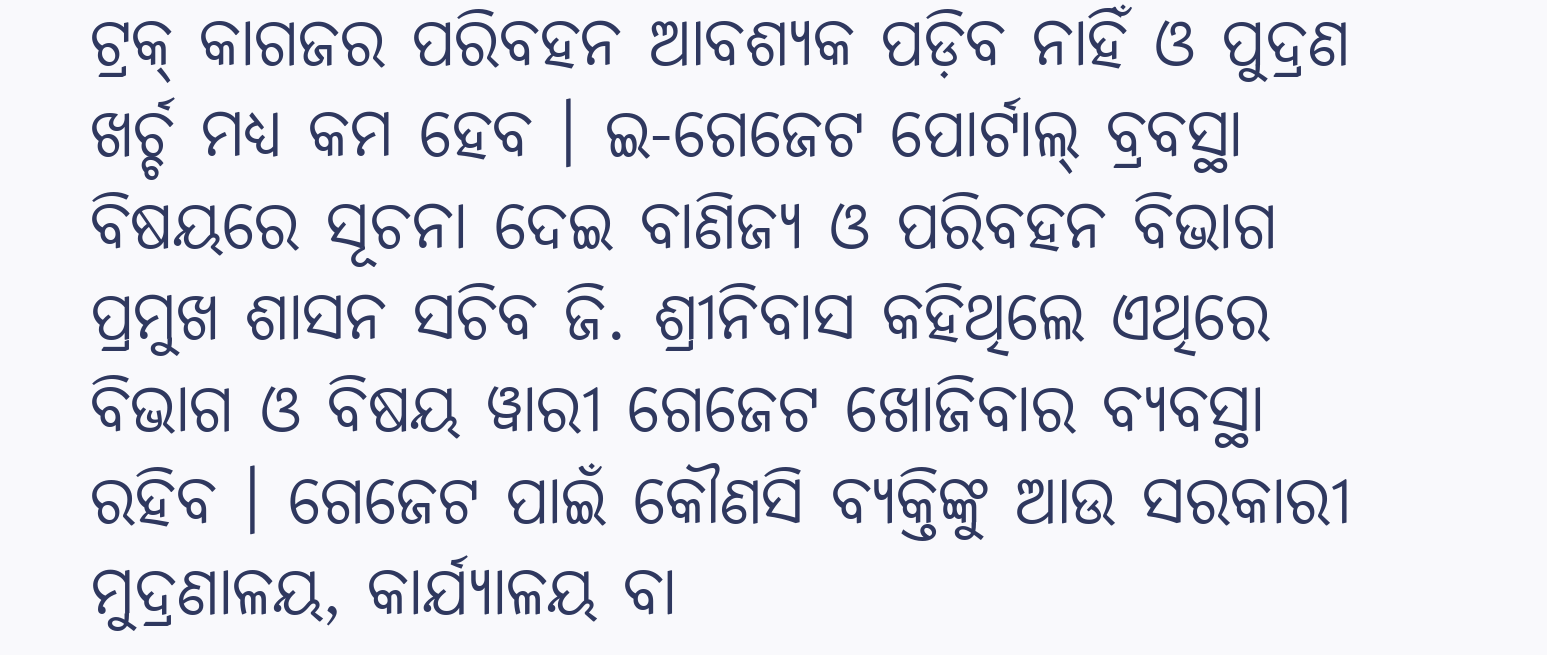ଟ୍ରକ୍ କାଗଜର ପରିବହନ ଆବଶ୍ୟକ ପଡ଼ିବ ନାହିଁ ଓ ପୁଦ୍ରଣ ଖର୍ଚ୍ଚ ମଧ୍ୟ କମ ହେବ । ଇ-ଗେଜେଟ ପୋର୍ଟାଲ୍ ବ୍ରବସ୍ଥା ବିଷୟରେ ସୂଚନା ଦେଇ ବାଣିଜ୍ୟ ଓ ପରିବହନ ବିଭାଗ ପ୍ରମୁଖ ଶାସନ ସଚିବ ଜି. ଶ୍ରୀନିବାସ କହିଥିଲେ ଏଥିରେ ବିଭାଗ ଓ ବିଷୟ ୱାରୀ ଗେଜେଟ ଖୋଜିବାର ବ୍ୟବସ୍ଥା ରହିବ । ଗେଜେଟ ପାଇଁ କୌଣସି ବ୍ୟକ୍ତିଙ୍କୁ ଆଉ ସରକାରୀ ମୁଦ୍ରଣାଳୟ, କାର୍ଯ୍ୟାଳୟ ବା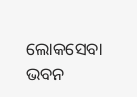ଲୋକସେବା ଭବନ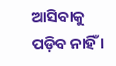ଆସିବାକୁ ପଡ଼ିବ ନାହିଁ ।